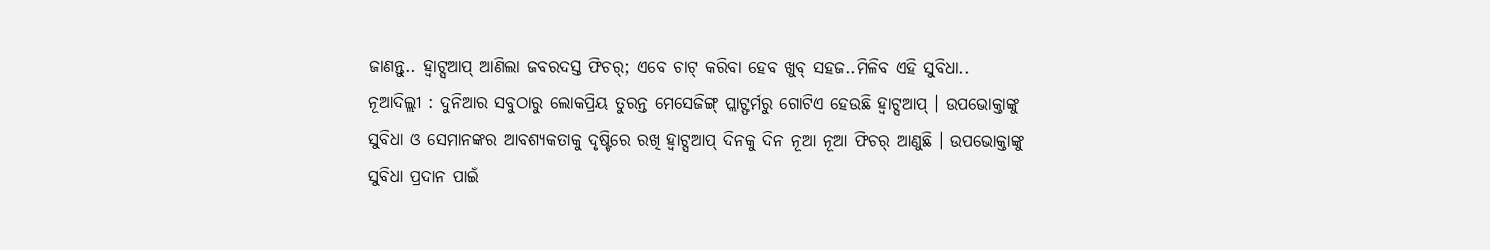ଜାଣନ୍ତୁ.. ହ୍ୱାଟ୍ସଆପ୍ ଆଣିଲା ଜବରଦସ୍ତ ଫିଚର୍; ଏବେ ଚାଟ୍ କରିବା ହେବ ଖୁବ୍ ସହଜ..ମିଳିବ ଏହି ସୁବିଧା..
ନୂଆଦିଲ୍ଲୀ : ଦୁନିଆର ସବୁଠାରୁ ଲୋକପ୍ରିୟ ତୁରନ୍ତ ମେସେଜିଙ୍ଗ୍ ପ୍ଲାଟ୍ଫର୍ମରୁ ଗୋଟିଏ ହେଉଛି ହ୍ୱାଟ୍ସଆପ୍ । ଉପଭୋକ୍ତାଙ୍କୁ ସୁବିଧା ଓ ସେମାନଙ୍କର ଆବଶ୍ୟକତାକୁ ଦୃଷ୍ଟିରେ ରଖି ହ୍ୱାଟ୍ସଆପ୍ ଦିନକୁ ଦିନ ନୂଆ ନୂଆ ଫିଚର୍ ଆଣୁଛି । ଉପଭୋକ୍ତାଙ୍କୁ ସୁବିଧା ପ୍ରଦାନ ପାଇଁ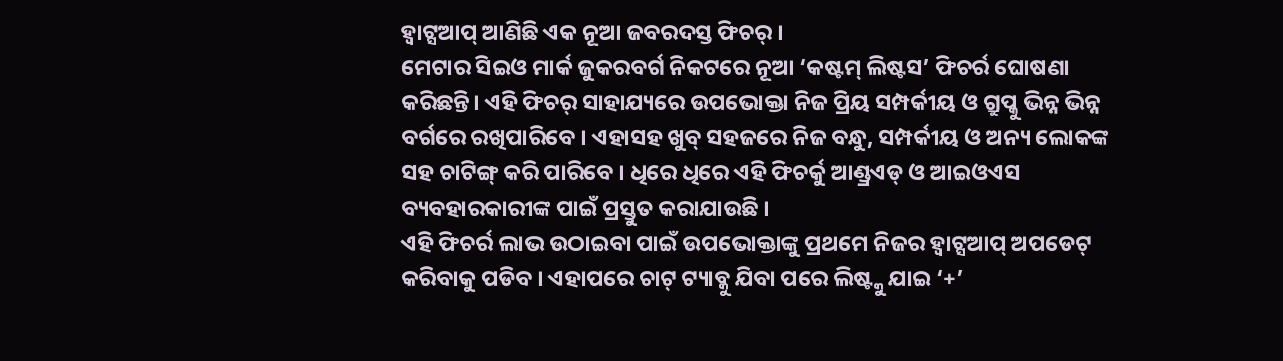ହ୍ୱାଟ୍ସଆପ୍ ଆଣିଛି ଏକ ନୂଆ ଜବରଦସ୍ତ ଫିଚର୍ ।
ମେଟାର ସିଇଓ ମାର୍କ ଜୁକରବର୍ଗ ନିକଟରେ ନୂଆ ‘କଷ୍ଟମ୍ ଲିଷ୍ଟସ’ ଫିଚର୍ର ଘୋଷଣା କରିଛନ୍ତି। ଏହି ଫିଚର୍ ସାହାଯ୍ୟରେ ଉପଭୋକ୍ତା ନିଜ ପ୍ରିୟ ସମ୍ପର୍କୀୟ ଓ ଗ୍ରୁପ୍କୁ ଭିନ୍ନ ଭିନ୍ନ ବର୍ଗରେ ରଖିପାରିବେ । ଏହାସହ ଖୁବ୍ ସହଜରେ ନିଜ ବନ୍ଧୁ, ସମ୍ପର୍କୀୟ ଓ ଅନ୍ୟ ଲୋକଙ୍କ ସହ ଚାଟିଙ୍ଗ୍ କରି ପାରିବେ । ଧିରେ ଧିରେ ଏହି ଫିଚର୍କୁ ଆଣ୍ଡ୍ରଏଡ୍ ଓ ଆଇଓଏସ ବ୍ୟବହାରକାରୀଙ୍କ ପାଇଁ ପ୍ରସ୍ତୁତ କରାଯାଉଛି ।
ଏହି ଫିଚର୍ର ଲାଭ ଉଠାଇବା ପାଇଁ ଉପଭୋକ୍ତାଙ୍କୁ ପ୍ରଥମେ ନିଜର ହ୍ୱାଟ୍ସଆପ୍ ଅପଡେଟ୍ କରିବାକୁ ପଡିବ । ଏହାପରେ ଚାଟ୍ ଟ୍ୟାବ୍କୁ ଯିବା ପରେ ଲିଷ୍ଟ୍କୁ ଯାଇ ‘+’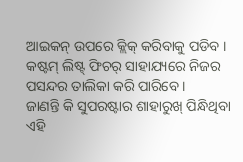ଆଇକନ୍ ଉପରେ କ୍ଲିକ୍ କରିବାକୁ ପଡିବ । କଷ୍ଟମ୍ ଲିଷ୍ଟ୍ ଫିଚର୍ ସାହାଯ୍ୟରେ ନିଜର ପସନ୍ଦର ତାଲିକା କରି ପାରିବେ ।
ଜାଣନ୍ତି କି ସୁପରଷ୍ଟାର ଶାହାରୁଖ୍ ପିନ୍ଧିଥିବା ଏହି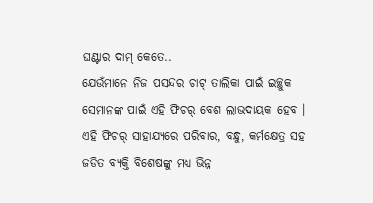ଘଣ୍ଟାର ଦାମ୍ କେତେ..
ଯେଉଁମାନେ ନିଜ ପସନ୍ଦର ଚାଟ୍ ତାଲିକା ପାଇଁ ଇଚ୍ଛୁକ ସେମାନଙ୍କ ପାଇଁ ଏହି ଫିଚର୍ ବେଶ ଲାଭଦାୟକ ହେବ । ଏହି ଫିଚର୍ ସାହାଯ୍ୟରେ ପରିବାର, ବନ୍ଧୁ, କର୍ମକ୍ଷେତ୍ର ସହ ଜଡିତ ବ୍ୟକ୍ତି ବିଶେଷଙ୍କୁ ମଧ୍ୟ ଭିନ୍ନ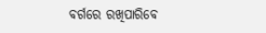ବର୍ଗରେ ରଖିପାରିବେ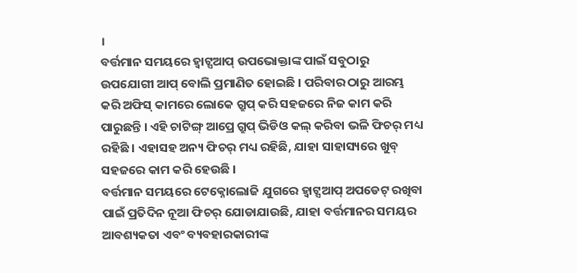।
ବର୍ତ୍ତମାନ ସମୟରେ ହ୍ୱାଟ୍ସଆପ୍ ଉପଭୋକ୍ତାଙ୍କ ପାଇଁ ସବୁଠାରୁ ଉପଯୋଗୀ ଆପ୍ ବୋଲି ପ୍ରମାଣିତ ହୋଇଛି । ପରିବାର ଠାରୁ ଆରମ୍ଭ କରି ଅଫିସ୍ କାମରେ ଲୋକେ ଗ୍ରୁପ୍ କରି ସହଜରେ ନିଜ କାମ କରି ପାରୁଛନ୍ତି । ଏହି ଚାଟିଙ୍ଗ୍ ଆପ୍ରେ ଗ୍ରୁପ୍ ଭିଡିଓ କଲ୍ କରିବା ଭଳି ଫିଚର୍ ମଧ୍ୟ ରହିଛି । ଏହାସହ ଅନ୍ୟ ଫିଚର୍ ମଧ୍ୟ ରହିଛି, ଯାହା ସାହାସ୍ୟରେ ଖୁବ୍ ସହଜରେ କାମ କରି ହେଉଛି ।
ବର୍ତ୍ତମାନ ସମୟରେ ଟେକ୍ନୋଲୋଜି ଯୁଗରେ ହ୍ୱାଟ୍ସଆପ୍ ଅପଡେଟ୍ ରଖିବା ପାଇଁ ପ୍ରତିଦିନ ନୂଆ ଫିଚର୍ ଯୋଡାଯାଉଛି, ଯାହା ବର୍ତ୍ତମାନର ସମୟର ଆବଶ୍ୟକତା ଏବଂ ବ୍ୟବହାରକାରୀଙ୍କ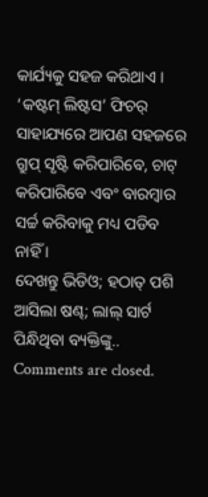କାର୍ଯ୍ୟକୁ ସହଜ କରିଥାଏ । ‘କଷ୍ଟମ୍ ଲିଷ୍ଟସ’ ଫିଚର୍ ସାହାଯ୍ୟରେ ଆପଣ ସହଜରେ ଗ୍ରୁପ୍ ସୃଷ୍ଟି କରିପାରିବେ, ଚାଟ୍ କରିପାରିବେ ଏବଂ ବାରମ୍ବାର ସର୍ଚ୍ଚ କରିବାକୁ ମଧ୍ୟ ପଡିବ ନାହିଁ ।
ଦେଖନ୍ତୁ ଭିଡିଓ; ହଠାତ୍ ପଶି ଆସିଲା ଷଣ୍ଢ; ଲାଲ୍ ସାର୍ଟ ପିନ୍ଧିଥିବା ବ୍ୟକ୍ତିଙ୍କୁ..
Comments are closed.